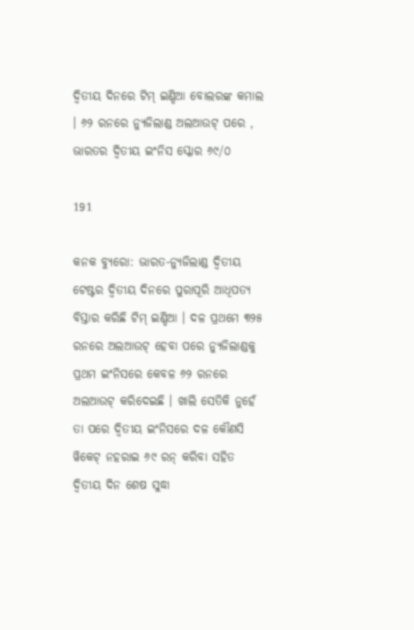ଦ୍ୱିତୀୟ ଦିନରେ ଟିମ୍ ଇଣ୍ଡିଆ ବୋଲରଙ୍କ କମାଲ । ୬୨ ରନରେ ନ୍ୟୁଜିଲାଣ୍ଡ ଅଲଆଉଟ୍ ପରେ , ଭାରତର ଦ୍ୱିତୀୟ ଇଂନିସ ସ୍କୋର ୬୯/୦

191

କନକ ବ୍ୟୁରୋ: ଭାରତ-ନ୍ୟୁଜିଲାଣ୍ଡ ଦ୍ୱିତୀୟ ଟେଷ୍ଟର ଦ୍ୱିତୀୟ ଦିନରେ ପୁରାପୂରି ଆଧିପତ୍ୟ ବିସ୍ତାର କରିଛି ଟିମ୍ ଇଣ୍ଡିଆ । ଦଳ ପ୍ରଥମେ ୩୨୫ ରନରେ ଅଲଆଉଟ୍ ହେବା ପରେ ନ୍ୟୁଜିଲାଣ୍ଡକୁ ପ୍ରଥମ ଇଂନିସରେ କେବଳ ୬୨ ରନରେ ଅଲଆଉଟ୍ କରିଦେଇଛି । ଖାଲି ସେତିକି ନୁହେଁ ତା ପରେ ଦ୍ୱିତୀୟ ଇଂନିସରେ ଦଳ କୌଣସି ୱିକେଟ୍ ନହରାଇ ୬୯ ରନ୍ କରିବା ସହିତ ଦ୍ୱିତୀୟ ଦିନ ଶେଷ ସୁଦ୍ଧା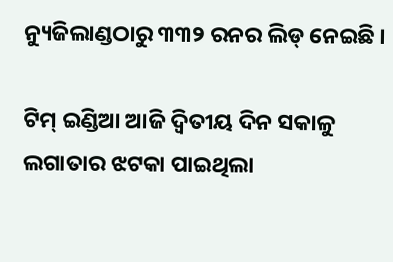ନ୍ୟୁଜିଲାଣ୍ଡଠାରୁ ୩୩୨ ରନର ଲିଡ୍ ନେଇଛି ।

ଟିମ୍ ଇଣ୍ଡିଆ ଆଜି ଦ୍ୱିତୀୟ ଦିନ ସକାଳୁ ଲଗାତାର ଝଟକା ପାଇଥିଲା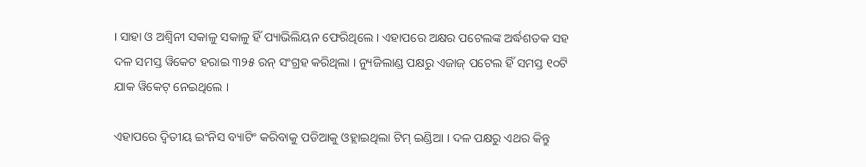। ସାହା ଓ ଅଶ୍ୱିନୀ ସକାଳୁ ସକାଳୁ ହିଁ ପ୍ୟାଭିଲିୟନ ଫେରିଥିଲେ । ଏହାପରେ ଅକ୍ଷର ପଟେଲଙ୍କ ଅର୍ଦ୍ଧଶତକ ସହ ଦଳ ସମସ୍ତ ୱିକେଟ ହରାଇ ୩୨୫ ରନ୍ ସଂଗ୍ରହ କରିଥିଲା । ନ୍ୟୁଜିଲାଣ୍ଡ ପକ୍ଷରୁ ଏଜାଜ୍ ପଟେଲ ହିଁ ସମସ୍ତ ୧୦ଟି ଯାକ ୱିକେଟ୍ ନେଇଥିଲେ ।

ଏହାପରେ ଦ୍ୱିତୀୟ ଇଂନିସ ବ୍ୟାଟିଂ କରିବାକୁ ପଡିଆକୁ ଓହ୍ଲାଇଥିଲା ଟିମ୍ ଇଣ୍ଡିଆ । ଦଳ ପକ୍ଷରୁ ଏଥର କିନ୍ତୁ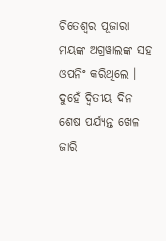ଚିତେଶ୍ୱର ପୂଜାରା ମୟଙ୍କ ଅଗ୍ରୱାଲଙ୍କ ସହ ଓପନିଂ କରିଥିଲେ । ଦୁହେଁ ଦ୍ୱିତୀୟ ଦିନ ଶେଷ ପର୍ଯ୍ୟନ୍ତ ଖେଳ ଜାରି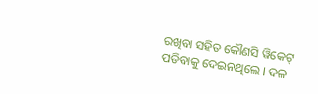ରଖିବା ସହିତ କୌଣସି ୱିକେଟ୍ ପଡିବାକୁ ଦେଇନଥିଲେ । ଦଳ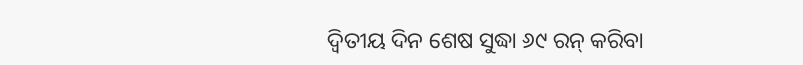ଦ୍ୱିତୀୟ ଦିନ ଶେଷ ସୁଦ୍ଧା ୬୯ ରନ୍ କରିବା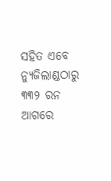ସହିତ ଏବେ ନ୍ୟୁଜିଲାଣ୍ଡଠାରୁ ୩୩୨ ରନ ଆଗରେ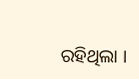ରହିଥିଲା ।